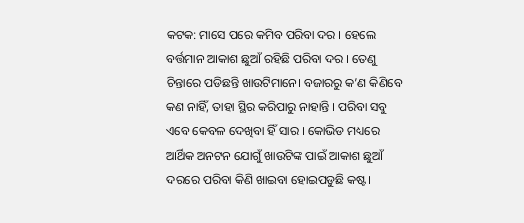କଟକ: ମାସେ ପରେ କମିବ ପରିବା ଦର । ହେଲେ ବର୍ତ୍ତମାନ ଆକାଶ ଛୁଆଁ ରହିଛି ପରିବା ଦର । ତେଣୁ ଚିନ୍ତାରେ ପଡିଛନ୍ତି ଖାଉଟିମାନେ। ବଜାରରୁ କ’ଣ କିଣିବେ କଣ ନାହିଁ, ତାହା ସ୍ଥିର କରିପାରୁ ନାହାନ୍ତି । ପରିବା ସବୁ ଏବେ କେବଳ ଦେଖିବା ହିଁ ସାର । କୋଭିଡ ମଧ୍ୟରେ ଆର୍ଥିକ ଅନଟନ ଯୋଗୁଁ ଖାଉଟିଙ୍କ ପାଇଁ ଆକାଶ ଛୁଆଁ ଦରରେ ପରିବା କିଣି ଖାଇବା ହୋଇପଡୁଛି କଷ୍ଟ।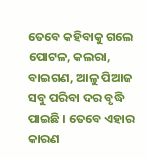ତେବେ କହିବାକୁ ଗଲେ ପୋଟଳ, କଲରା, ବାଇଗଣ, ଆଳୁ ପିଆଜ ସବୁ ପରିବା ଦର ବୃଦ୍ଧି ପାଇଛି । ତେବେ ଏହାର କାରଣ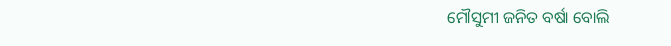ମୌସୁମୀ ଜନିତ ବର୍ଷା ବୋଲି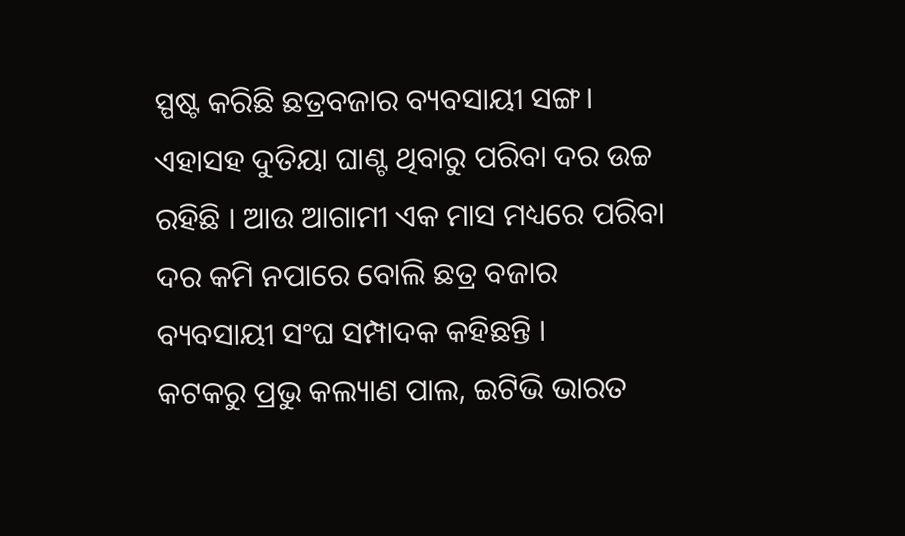ସ୍ପଷ୍ଟ କରିଛି ଛତ୍ରବଜାର ବ୍ୟବସାୟୀ ସଙ୍ଗ। ଏହାସହ ଦୁତିୟା ଘାଣ୍ଟ ଥିବାରୁ ପରିବା ଦର ଉଚ୍ଚ ରହିଛି । ଆଉ ଆଗାମୀ ଏକ ମାସ ମଧ୍ୟରେ ପରିବା ଦର କମି ନପାରେ ବୋଲି ଛତ୍ର ବଜାର ବ୍ୟବସାୟୀ ସଂଘ ସମ୍ପାଦକ କହିଛନ୍ତି ।
କଟକରୁ ପ୍ରଭୁ କଲ୍ୟାଣ ପାଲ, ଇଟିଭି ଭାରତ